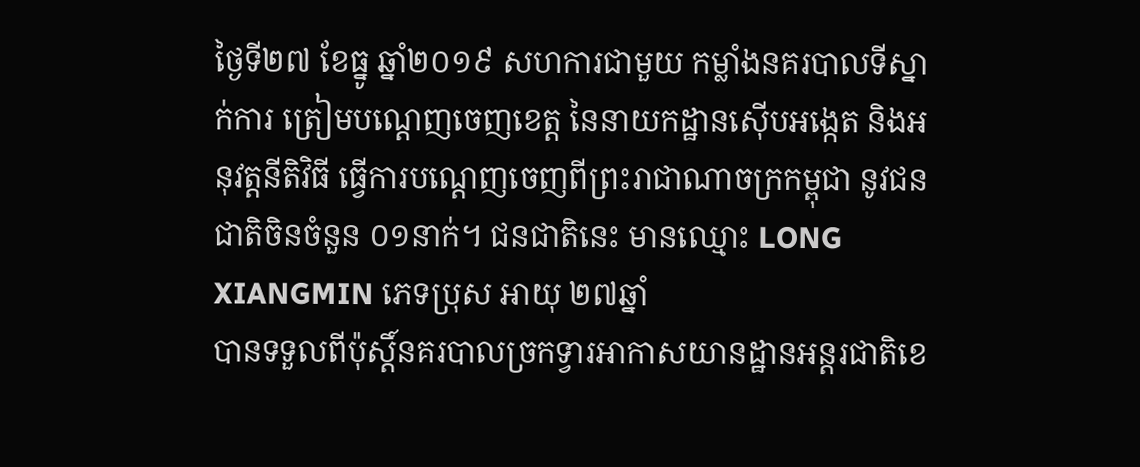ថ្ងៃទី២៧ ខែធ្នូ ឆ្នាំ២០១៩ សហការជាមួយ កម្លាំងនគរបាលទីស្នាក់ការ ត្រៀមបណ្តេញចេញខេត្ត នៃនាយកដ្ឋានស៊ើបអង្កេត និងអនុវត្តនីតិវិធី ធ្វើការបណ្តេញចេញពីព្រះរាជាណាចក្រកម្ពុជា នូវជនជាតិចិនចំនួន ០១នាក់។ ជនជាតិនេះ មានឈ្មោះ LONG XIANGMIN ភេទប្រុស អាយុ ២៧ឆ្នាំ
បានទទួលពីប៉ុស្តិ៍នគរបាលច្រកទ្វារអាកាសយានដ្ឋានអន្តរជាតិខេ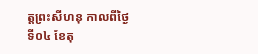ត្តព្រះសីហនុ កាលពីថ្ងៃទី០៤ ខែតុ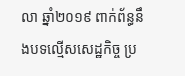លា ឆ្នាំ២០១៩ ពាក់ព័ន្ធនឹងបទល្មើសសេដ្ឋកិច្ច ប្រ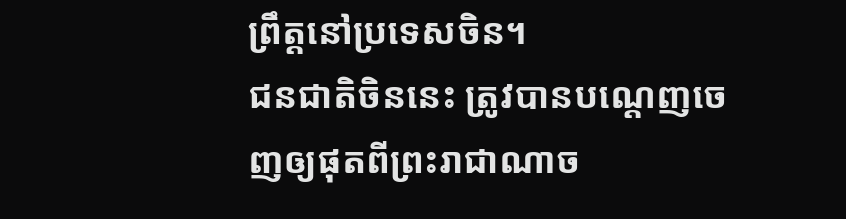ព្រឹត្តនៅប្រទេសចិន។
ជនជាតិចិននេះ ត្រូវបានបណ្តេញចេញឲ្យផុតពីព្រះរាជាណាច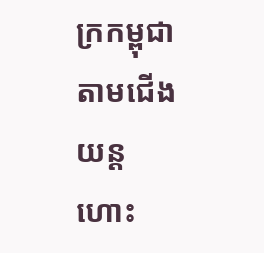ក្រកម្ពុជា តាមជើងយន្តហោះ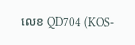លេខ QD704 (KOS-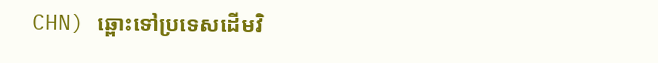CHN) ឆ្ពោះទៅប្រទេសដើមវិ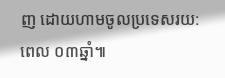ញ ដោយហាមចូលប្រទេសរយ:ពេល ០៣ឆ្នាំ៕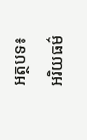អត្ថបទ៖ អរិយធម៌